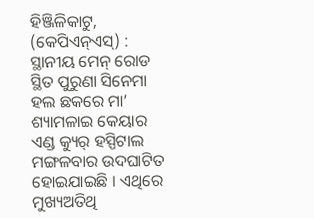ହିଞ୍ଜିଳିକାଟୁ, (କେପିଏନ୍ଏସ୍) : ସ୍ଥାନୀୟ ମେନ୍ ରୋଡ ସ୍ଥିତ ପୁରୁଣା ସିନେମା ହଲ ଛକରେ ମା’ ଶ୍ୟାମଳାଇ କେୟାର ଏଣ୍ଡ କ୍ୟୁର୍ ହସ୍ପିଟାଲ ମଙ୍ଗଳବାର ଉଦଘାଟିତ ହୋଇଯାଇଛି । ଏଥିରେ ମୁଖ୍ୟଅତିଥି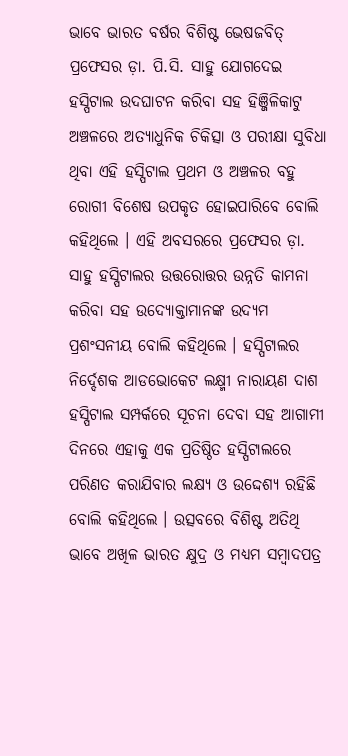ଭାବେ ଭାରତ ବର୍ଷର ବିଶିଷ୍ଟ ଭେଷଜବିତ୍ ପ୍ରଫେସର ଡ଼ା. ପି.ସି. ସାହୁ ଯୋଗଦେଇ ହସ୍ପିଟାଲ ଉଦଘାଟନ କରିବା ସହ ହିଞ୍ଜିଳିକାଟୁ ଅଞ୍ଚଳରେ ଅତ୍ୟାଧୁନିକ ଚିକିତ୍ସା ଓ ପରୀକ୍ଷା ସୁବିଧା ଥିବା ଏହି ହସ୍ପିଟାଲ ପ୍ରଥମ ଓ ଅଞ୍ଚଳର ବହୁ ରୋଗୀ ବିଶେଷ ଉପକୃତ ହୋଇପାରିବେ ବୋଲି କହିଥିଲେ । ଏହି ଅବସରରେ ପ୍ରଫେସର ଡ଼ା. ସାହୁ ହସ୍ପିଟାଲର ଉତ୍ତରୋତ୍ତର ଉନ୍ନତି କାମନା କରିବା ସହ ଉଦ୍ୟୋକ୍ତାମାନଙ୍କ ଉଦ୍ୟମ ପ୍ରଶଂସନୀୟ ବୋଲି କହିଥିଲେ । ହସ୍ପିଟାଲର ନିର୍ଦ୍ଦେଶକ ଆଡଭୋକେଟ ଲକ୍ଷ୍ମୀ ନାରାୟଣ ଦାଶ ହସ୍ପିଟାଲ ସମ୍ପର୍କରେ ସୂଚନା ଦେବା ସହ ଆଗାମୀ ଦିନରେ ଏହାକୁ ଏକ ପ୍ରତିଷ୍ଠିତ ହସ୍ପିଟାଲରେ ପରିଣତ କରାଯିବାର ଲକ୍ଷ୍ୟ ଓ ଉଦ୍ଦେଶ୍ୟ ରହିଛି ବୋଲି କହିଥିଲେ । ଉତ୍ସବରେ ବିଶିଷ୍ଟ ଅତିଥି ଭାବେ ଅଖିଳ ଭାରତ କ୍ଷୁଦ୍ର ଓ ମଧ୍ୟମ ସମ୍ବାଦପତ୍ର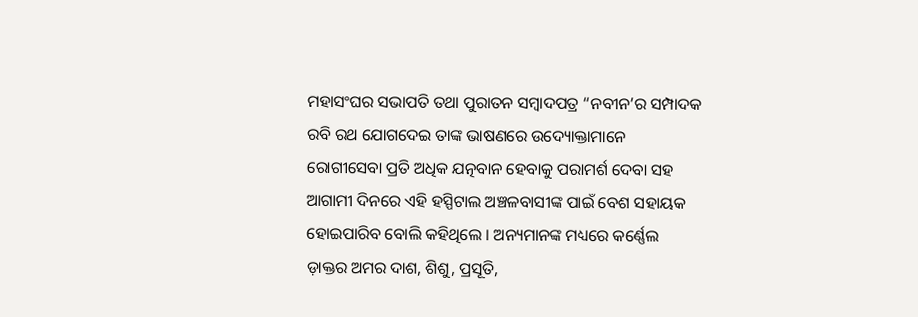ମହାସଂଘର ସଭାପତି ତଥା ପୁରାତନ ସମ୍ବାଦପତ୍ର “ନବୀନ’ର ସମ୍ପାଦକ ରବି ରଥ ଯୋଗଦେଇ ତାଙ୍କ ଭାଷଣରେ ଉଦ୍ୟୋକ୍ତାମାନେ ରୋଗୀସେବା ପ୍ରତି ଅଧିକ ଯତ୍ନବାନ ହେବାକୁ ପରାମର୍ଶ ଦେବା ସହ ଆଗାମୀ ଦିନରେ ଏହି ହସ୍ପିଟାଲ ଅଞ୍ଚଳବାସୀଙ୍କ ପାଇଁ ବେଶ ସହାୟକ ହୋଇପାରିବ ବୋଲି କହିଥିଲେ । ଅନ୍ୟମାନଙ୍କ ମଧ୍ୟରେ କର୍ଣ୍ଣେଲ ଡ଼ାକ୍ତର ଅମର ଦାଶ, ଶିଶୁ, ପ୍ରସୂତି,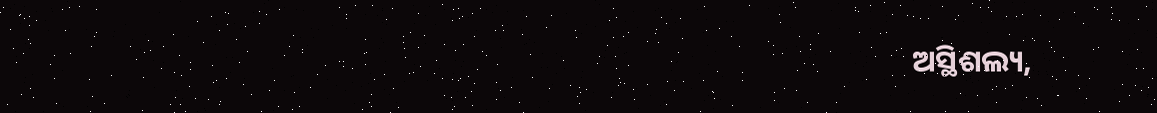ଅସ୍ଥିଶଲ୍ୟ,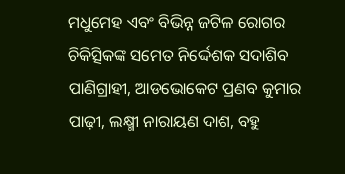ମଧୁମେହ ଏବଂ ବିଭିନ୍ନ ଜଟିଳ ରୋଗର ଚିକିତ୍ସିକଙ୍କ ସମେତ ନିର୍ଦ୍ଦେଶକ ସଦାଶିବ ପାଣିଗ୍ରାହୀ, ଆଡଭୋକେଟ ପ୍ରଣବ କୁମାର ପାଢ଼ୀ, ଲକ୍ଷ୍ମୀ ନାରାୟଣ ଦାଶ, ବହୁ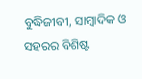ବୁଦ୍ଧିଜୀବୀ, ସାମ୍ବାଦିକ ଓ ସହରର ବିଶିଷ୍ଟ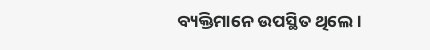ବ୍ୟକ୍ତିମାନେ ଉପସ୍ଥିତ ଥିଲେ ।